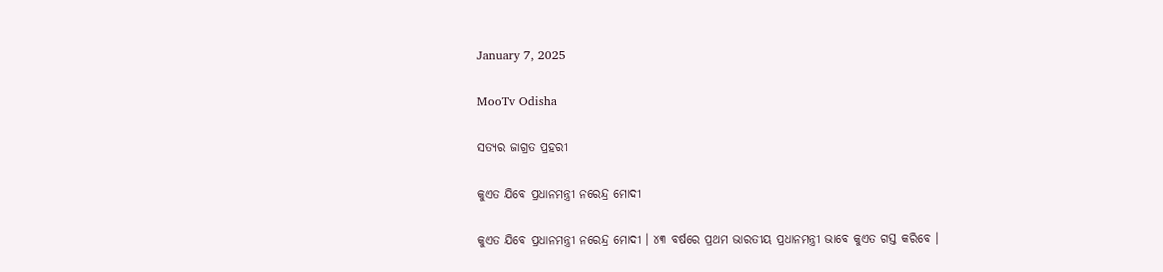January 7, 2025

MooTv Odisha

ସତ୍ୟର ଜାଗ୍ରତ ପ୍ରହରୀ

କୁଏତ ଯିବେ ପ୍ରଧାନମନ୍ତ୍ରୀ ନରେନ୍ଦ୍ର ମୋଦୀ

କୁଏତ ଯିବେ ପ୍ରଧାନମନ୍ତ୍ରୀ ନରେନ୍ଦ୍ର ମୋଦୀ । ୪୩ ବର୍ଷରେ ପ୍ରଥମ ଭାରତୀୟ ପ୍ରଧାନମନ୍ତ୍ରୀ ଭାବେ କୁଏତ ଗସ୍ତ କରିବେ ।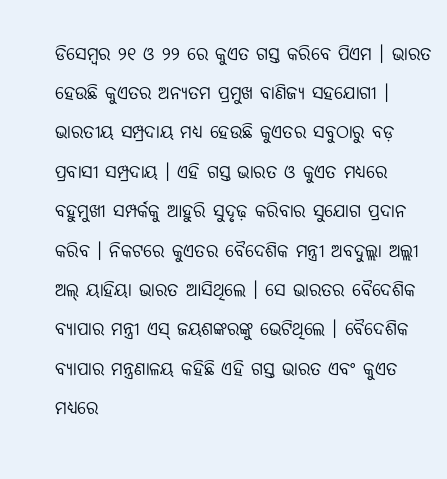ଡିସେମ୍ବର ୨୧ ଓ ୨୨ ରେ କୁଏତ ଗସ୍ତ କରିବେ ପିଏମ । ଭାରତ ହେଉଛି କୁଏତର ଅନ୍ୟତମ ପ୍ରମୁଖ ବାଣିଜ୍ୟ ସହଯୋଗୀ । ଭାରତୀୟ ସମ୍ପ୍ରଦାୟ ମଧ୍ୟ ହେଉଛି କୁଏତର ସବୁଠାରୁ ବଡ଼ ପ୍ରବାସୀ ସମ୍ପ୍ରଦାୟ । ଏହି ଗସ୍ତ ଭାରତ ଓ କୁଏତ ମଧ୍ୟରେ ବହୁମୁଖୀ ସମ୍ପର୍କକୁ ଆହୁରି ସୁଦୃଢ଼ କରିବାର ସୁଯୋଗ ପ୍ରଦାନ କରିବ । ନିକଟରେ କୁଏତର ବୈଦେଶିକ ମନ୍ତ୍ରୀ ଅବଦୁଲ୍ଲା ଅଲ୍ଲୀ ଅଲ୍ ୟାହିୟା ଭାରତ ଆସିଥିଲେ । ସେ ଭାରତର ବୈଦେଶିକ ବ୍ୟାପାର ମନ୍ତ୍ରୀ ଏସ୍ ଜୟଶଙ୍କରଙ୍କୁ ଭେଟିଥିଲେ । ବୈଦେଶିକ ବ୍ୟାପାର ମନ୍ତ୍ରଣାଳୟ କହିଛି ଏହି ଗସ୍ତ ଭାରତ ଏବଂ କୁଏତ ମଧ୍ୟରେ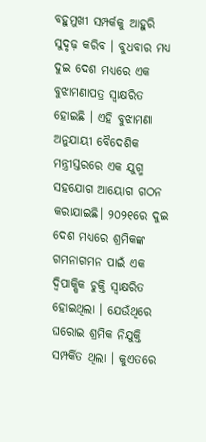ବହୁମୁଖୀ ସମ୍ପର୍କକୁ ଆହୁରି ସୁଦୃଢ଼ କରିବ । ବୁଧବାର ମଧ୍ୟ ଦୁଇ ଦେଶ ମଧ୍ୟରେ ଏକ ବୁଝାମଣାପତ୍ର ସ୍ୱାକ୍ଷରିତ ହୋଇଛି । ଏହି ବୁଝାମଣା ଅନୁଯାୟୀ ବୈଦେଶିକ ମନ୍ତ୍ରୀସ୍ତରରେ ଏକ ଯୁଗ୍ମ ସହଯୋଗ ଆୟୋଗ ଗଠନ କରାଯାଇଛି। ୨୦୨୧ରେ ଦୁଇ ଦେଶ ମଧ୍ୟରେ ଶ୍ରମିକଙ୍କ ଗମନାଗମନ ପାଇଁ ଏକ ଦ୍ୱିପାକ୍ଷିକ ଚୁକ୍ତି ସ୍ୱାକ୍ଷରିତ ହୋଇଥିଲା । ଯେଉଁଥିରେ ଘରୋଇ ଶ୍ରମିକ ନିଯୁକ୍ତି ସମ୍ପର୍କିତ ଥିଲା । କୁଏତରେ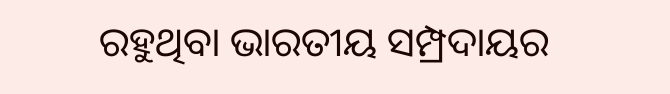ରହୁଥିବା ଭାରତୀୟ ସମ୍ପ୍ରଦାୟର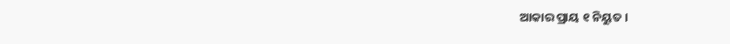ଆକାର ପ୍ରାୟ ୧ ନିୟୁତ ।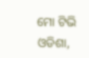ମୋ ଟିଭି ଓଡିଶା,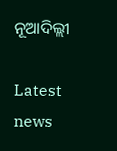ନୂଆଦିଲ୍ଲୀ

Latest news